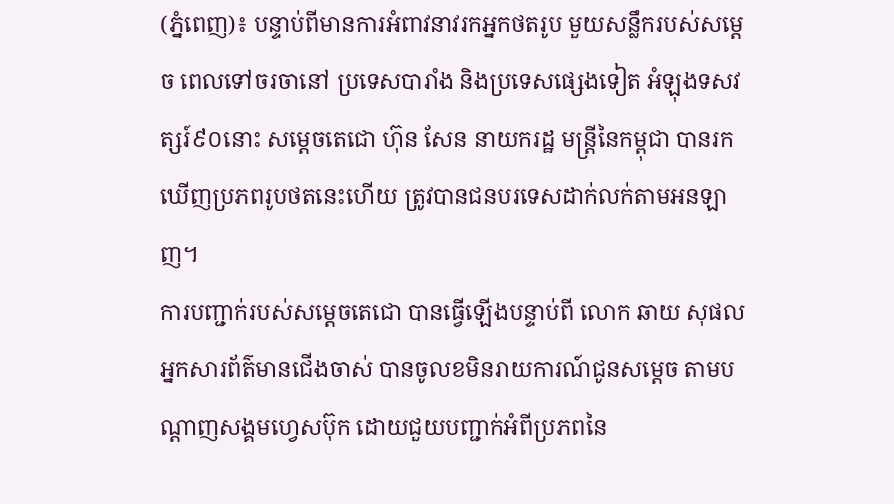(ភ្នំពេញ)៖ បន្ទាប់ពីមានការអំពាវនាវរកអ្នកថតរូប មួយសន្លឹករបស់សម្ដេច ពេលទៅចរចានៅ ប្រទេសបារាំង និងប្រទេសផ្សេងទៀត អំឡុងទសវត្សរ៍៩០នោះ សម្ដេចតេជោ ហ៊ុន សែន នាយករដ្ឋ មន្ត្រីនៃកម្ពុជា បានរកឃើញប្រភពរូបថតនេះហើយ ត្រូវបានជនបរទេសដាក់លក់តាមអនឡាញ។
ការបញ្ជាក់របស់សម្ដេចតេជោ បានធ្វើឡើងបន្ទាប់ពី លោក ឆាយ សុផល អ្នកសារព័ត៌មានជើងចាស់ បានចូលខមិនរាយការណ៍ជូនសម្ដេច តាមបណ្ដាញសង្គមហ្វេសប៊ុក ដោយជួយបញ្ជាក់អំពីប្រភពនៃ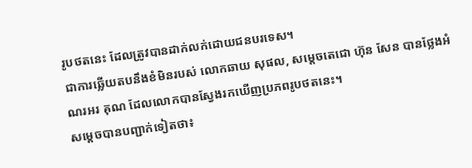រូបថតនេះ ដែលត្រូវបានដាក់លក់ដោយជនបរទេស។
ជាការឆ្លើយតបនឹងខំមិនរបស់ លោកឆាយ សុផល, សម្ដេចតេជោ ហ៊ុន សែន បានថ្លែងអំណរអរ គុណ ដែលលោកបានស្វែងរកឃើញប្រភពរូបថតនេះ។
សម្ដេចបានបញ្ជាក់ទៀតថា៖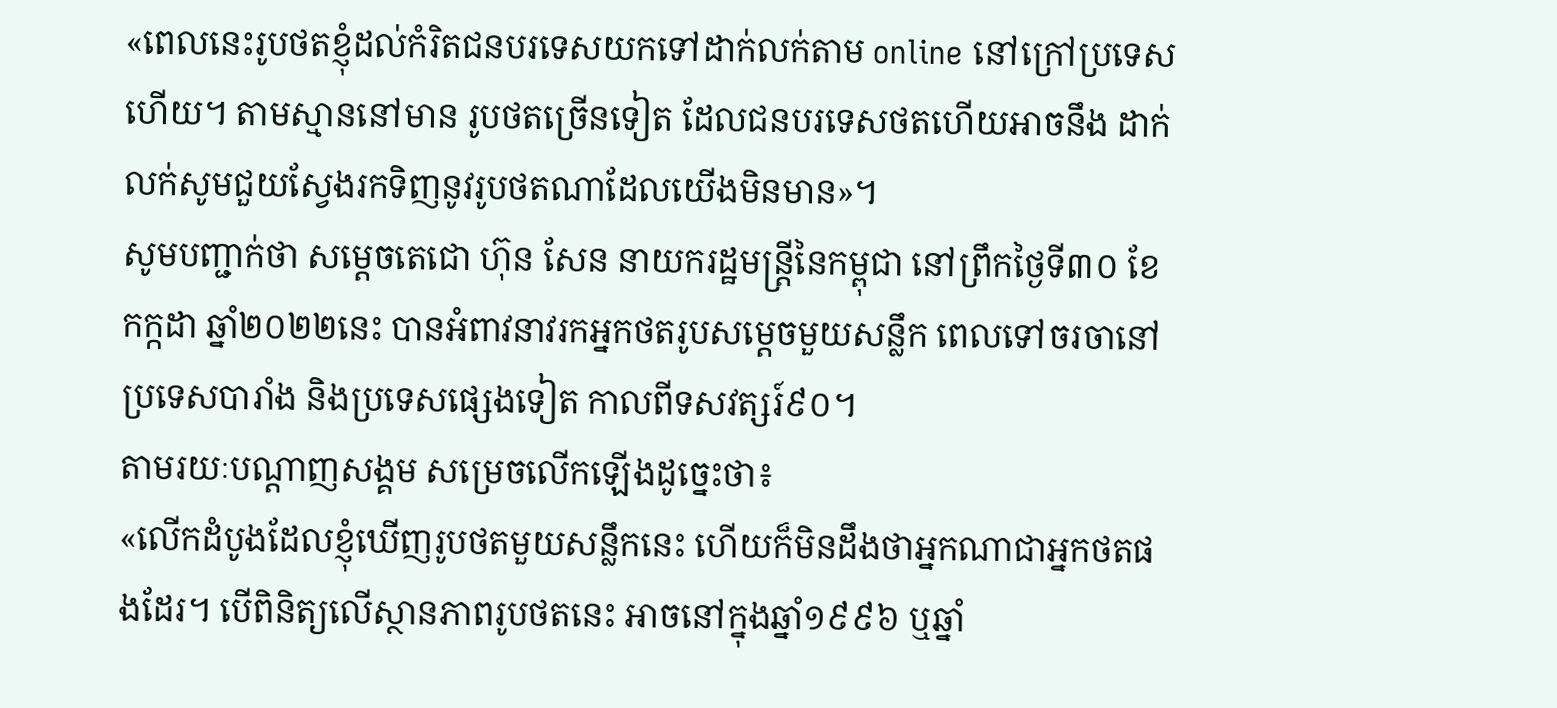«ពេលនេះរូបថតខ្ញុំដល់កំរិតជនបរទេសយកទៅដាក់លក់តាម online នៅក្រៅប្រទេសហើយ។ តាមស្មាននៅមាន រូបថតច្រើនទៀត ដែលជនបរទេសថតហើយអាចនឹង ដាក់លក់សូមជួយស្វែងរកទិញនូវរូបថតណាដែលយើងមិនមាន»។
សូមបញ្ជាក់ថា សម្តេចតេជោ ហ៊ុន សែន នាយករដ្ឋមន្ត្រីនៃកម្ពុជា នៅព្រឹកថ្ងៃទី៣០ ខែកក្កដា ឆ្នាំ២០២២នេះ បានអំពាវនាវរកអ្នកថតរូបសម្តេចមួយសន្លឹក ពេលទៅចរចានៅប្រទេសបារាំង និងប្រទេសផ្សេងទៀត កាលពីទសវត្សរ៍៩០។
តាមរយៈបណ្ដាញសង្គម សម្រេចលើកឡើងដូច្នេះថា៖
«លើកដំបូងដែលខ្ញុំឃើញរូបថតមួយសន្លឹកនេះ ហើយក៏មិនដឹងថាអ្នកណាជាអ្នកថតផងដែរ។ បើពិនិត្យលើស្ថានភាពរូបថតនេះ អាចនៅក្នុងឆ្នាំ១៩៩៦ ឬឆ្នាំ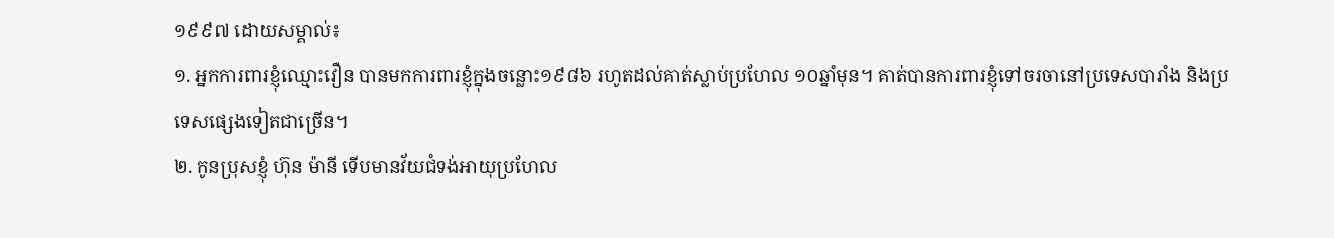១៩៩៧ ដោយសម្គាល់៖
១. អ្នកការពារខ្ញុំឈ្មោះវឿន បានមកការពារខ្ញុំក្នុងចន្លោះ១៩៨៦ រហូតដល់គាត់ស្លាប់ប្រហែល ១០ឆ្នាំមុន។ គាត់បានការពារខ្ញុំទៅចរចានៅប្រទេសបារាំង និងប្រទេសផ្សេងទៀតជាច្រើន។
២. កូនប្រុសខ្ញុំ ហ៊ុន ម៉ានី ទើបមានវ័យជំទង់អាយុប្រហែល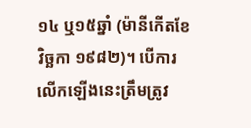១៤ ឬ១៥ឆ្នាំ (ម៉ានីកើតខែវិច្ឆកា ១៩៨២)។ បើការលើកឡើងនេះត្រឹមត្រូវ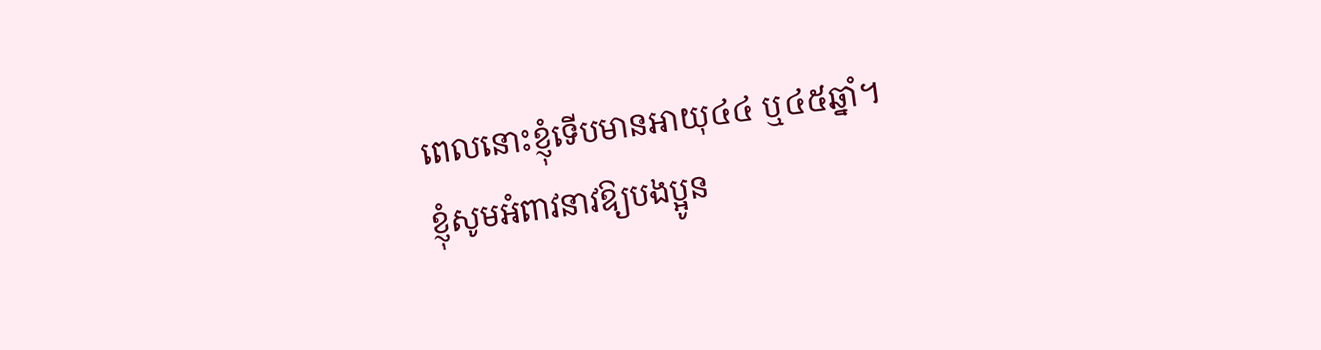ពេលនោះខ្ញុំទើបមានអាយុ៤៤ ឬ៤៥ឆ្នាំ។
ខ្ញុំសូមអំពាវនាវឱ្យបងប្អូន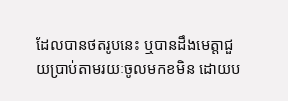ដែលបានថតរូបនេះ ឬបានដឹងមេត្តាជួយប្រាប់តាមរយៈចូលមកខមិន ដោយប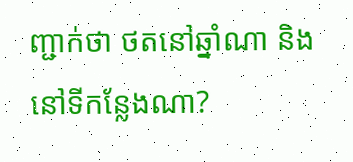ញ្ជាក់ថា ថតនៅឆ្នាំណា និងនៅទីកន្លែងណា?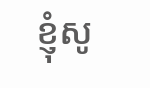ខ្ញុំសូ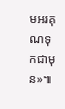មអរគុណទុកជាមុន»៕